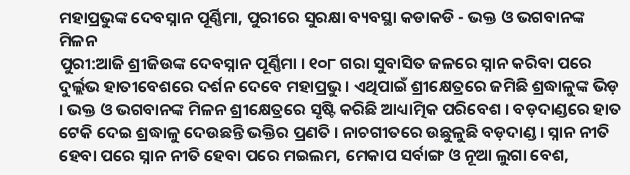ମହାପ୍ରଭୁଙ୍କ ଦେବସ୍ନାନ ପୂର୍ଣ୍ଣିମା, ପୁରୀରେ ସୁରକ୍ଷା ବ୍ୟବସ୍ଥା କଡାକଡି - ଭକ୍ତ ଓ ଭଗବାନଙ୍କ ମିଳନ
ପୁରୀ:ଆଜି ଶ୍ରୀଜିଉଙ୍କ ଦେବସ୍ନାନ ପୂର୍ଣ୍ଣିମା । ୧୦୮ ଗରା ସୁବାସିତ ଜଳରେ ସ୍ନାନ କରିବା ପରେ ଦୁର୍ଲ୍ଲଭ ହାତୀବେଶରେ ଦର୍ଶନ ଦେବେ ମହାପ୍ରଭୁ । ଏଥିପାଇଁ ଶ୍ରୀକ୍ଷେତ୍ରରେ ଜମିଛି ଶ୍ରଦ୍ଧାଳୁଙ୍କ ଭିଡ଼ । ଭକ୍ତ ଓ ଭଗବାନଙ୍କ ମିଳନ ଶ୍ରୀକ୍ଷେତ୍ରରେ ସୃଷ୍ଟି କରିଛି ଆଧ୍ୟାତ୍ମିକ ପରିବେଶ । ବଡ଼ଦାଣ୍ଡରେ ହାତ ଟେକି ଦେଇ ଶ୍ରଦ୍ଧାଳୁ ଦେଉଛନ୍ତି ଭକ୍ତିର ପ୍ରଣତି । ନାଚଗୀତରେ ଉଛୁଳୁଛି ବଡ଼ଦାଣ୍ଡ । ସ୍ନାନ ନୀତି ହେବା ପରେ ସ୍ନାନ ନୀତି ହେବା ପରେ ମଇଲମ, ମେକାପ ସର୍ବାଙ୍ଗ ଓ ନୂଆ ଲୁଗା ବେଶ,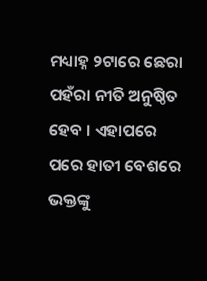ମଧ୍ୟାହ୍ନ ୨ଟାରେ ଛେରା ପହଁରା ନୀତି ଅନୁଷ୍ଠିତ ହେବ । ଏହାପରେ ପରେ ହାତୀ ବେଶରେ ଭକ୍ତଙ୍କୁ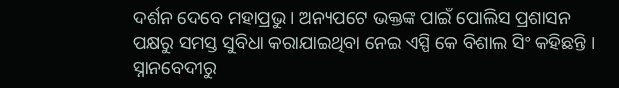ଦର୍ଶନ ଦେବେ ମହାପ୍ରଭୁ । ଅନ୍ୟପଟେ ଭକ୍ତଙ୍କ ପାଇଁ ପୋଲିସ ପ୍ରଶାସନ ପକ୍ଷରୁ ସମସ୍ତ ସୁବିଧା କରାଯାଇଥିବା ନେଇ ଏସ୍ପି କେ ବିଶାଲ ସିଂ କହିଛନ୍ତି । ସ୍ନାନବେଦୀରୁ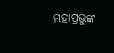ମହାପ୍ରଭୁଙ୍କ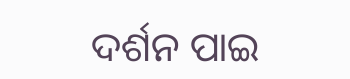ଦର୍ଶନ ପାଇ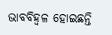ଭାବବିହ୍ୱଳ ହୋଇଛନ୍ତି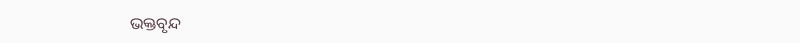ଭକ୍ତବୃନ୍ଦ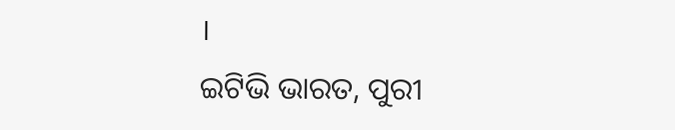।
ଇଟିଭି ଭାରତ, ପୁରୀ